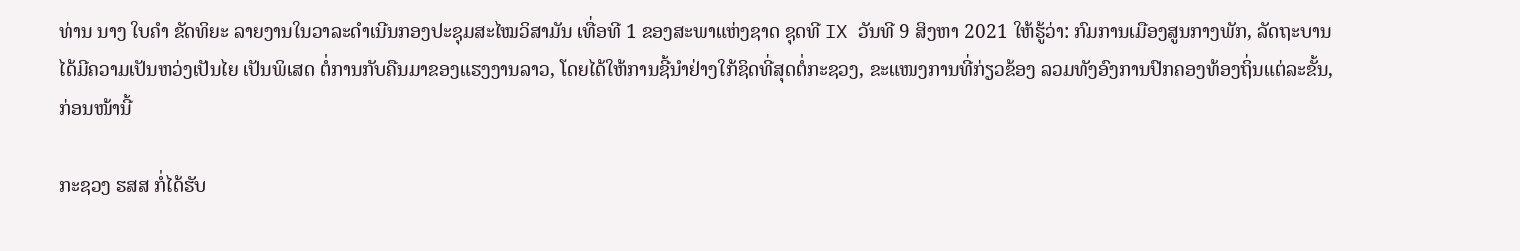ທ່ານ ນາງ ໃບຄຳ ຂັດທິຍະ ລາຍງານໃນວາລະດໍາເນີນກອງປະຊຸມສະໄໝວິສາມັນ ເທື່ອທີ 1 ຂອງສະພາແຫ່ງຊາດ ຊຸດທີ IX ວັນທີ 9 ສິງຫາ 2021 ໃຫ້ຮູ້ວ່າ: ກົມການເມືອງສູນກາງພັກ, ລັດຖະບານ ໄດ້ມີຄວາມເປັນຫວ່ງເປັນໄຍ ເປັນພິເສດ ຕໍ່ການກັບຄືນມາຂອງແຮງງານລາວ, ໂດຍໄດ້ໃຫ້ການຊີ້ນໍາຢ່າງໃກ້ຊິດທີ່ສຸດຕໍ່ກະຊວງ, ຂະແໜງການທີ່ກ່ຽວຂ້ອງ ລວມທັງອົງການປົກຄອງທ້ອງຖິ່ນແຕ່ລະຂັ້ນ, ກ່ອນໜ້ານີ້

ກະຊວງ ຮສສ ກໍ່ໄດ້ຮັບ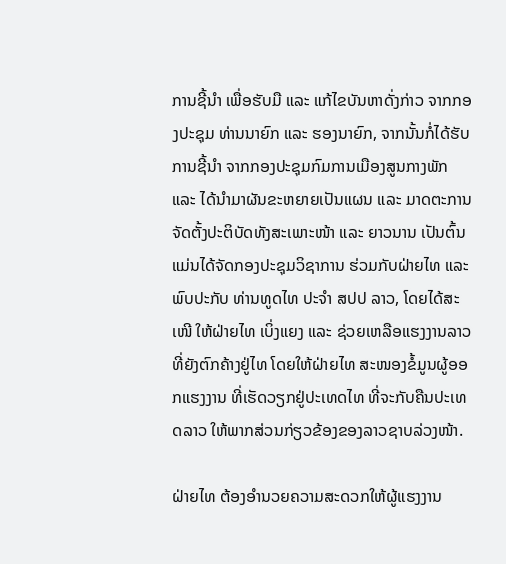ການຊີ້ນໍາ ເພື່ອຮັບມື ແລະ ແກ້ໄຂບັນຫາດັ່ງກ່າວ ຈາກກອງປະຊຸມ ທ່ານນາຍົກ ແລະ ຮອງນາຍົກ, ຈາກນັ້ນກໍ່ໄດ້ຮັບການຊີ້ນໍາ ຈາກກອງປະຊຸມກົມການເມືອງສູນກາງພັກ ແລະ ໄດ້ນຳມາຜັນຂະຫຍາຍເປັນແຜນ ແລະ ມາດຕະການ ຈັດຕັ້ງປະຕິບັດທັງສະເພາະໜ້າ ແລະ ຍາວນານ ເປັນຕົ້ນແມ່ນໄດ້ຈັດກອງປະຊຸມວິຊາການ ຮ່ວມກັບຝ່າຍໄທ ແລະ ພົບປະກັບ ທ່ານທູດໄທ ປະຈໍາ ສປປ ລາວ, ໂດຍໄດ້ສະເໜີ ໃຫ້ຝ່າຍໄທ ເບິ່ງແຍງ ແລະ ຊ່ວຍເຫລືອແຮງງານລາວທີ່ຍັງຕົກຄ້າງຢູ່ໄທ ໂດຍໃຫ້ຝ່າຍໄທ ສະໜອງຂໍ້ມູນຜູ້ອອກແຮງງານ ທີ່ເຮັດວຽກຢູ່ປະເທດໄທ ທີ່ຈະກັບຄືນປະເທດລາວ ໃຫ້ພາກສ່ວນກ່ຽວຂ້ອງຂອງລາວຊາບລ່ວງໜ້າ.

ຝ່າຍໄທ ຕ້ອງອໍານວຍຄວາມສະດວກໃຫ້ຜູ້ແຮງງານ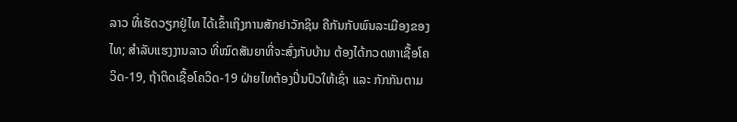ລາວ ທີ່ເຮັດວຽກຢູ່ໄທ ໄດ້ເຂົ້າເຖິງການສັກຢາວັກຊິນ ຄືກັນກັບພົນລະເມືອງຂອງໄທ; ສໍາລັບແຮງງານລາວ ທີ່ໝົດສັນຍາທີ່ຈະສົ່ງກັບບ້ານ ຕ້ອງໄດ້ກວດຫາເຊື້ອໂຄວິດ-19, ຖ້າຕິດເຊື້ອໂຄວິດ-19 ຝ່າຍໄທຕ້ອງປິ່ນປົວໃຫ້ເຊົ່າ ແລະ ກັກກັນຕາມ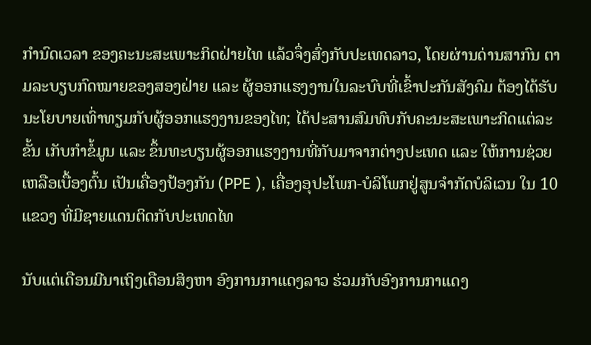ກໍານົດເວລາ ຂອງຄະນະສະເພາະກິດຝ່າຍໄທ ແລ້ວຈຶ່ງສົ່ງກັບປະເທດລາວ, ໂດຍຜ່ານດ່ານສາກົນ ຕາມລະບຽບກົດໝາຍຂອງສອງຝ່າຍ ແລະ ຜູ້ອອກແຮງງານໃນລະບົບທີ່ເຂົ້າປະກັນສັງຄົມ ຕ້ອງໄດ້ຮັບນະໂຍບາຍເທົ່າທຽມກັບຜູ້ອອກແຮງງານຂອງໄທ; ໄດ້ປະສານສົມທົບກັບຄະນະສະເພາະກິດແຕ່ລະຂັ້ນ ເກັບກໍາຂໍ້ມູນ ແລະ ຂຶ້ນທະບຽນຜູ້ອອກແຮງງານທີ່ກັບມາຈາກຕ່າງປະເທດ ແລະ ໃຫ້ການຊ່ວຍເຫລືອເບື້ອງຕົ້ນ ເປັນເຄື່ອງປ້ອງກັນ (PPE ), ເຄື່ອງອຸປະໂພກ-ບໍລິໂພກຢູ່ສູນຈໍາກັດບໍລິເວນ ໃນ 10 ແຂວງ ທີ່ມີຊາຍແດນຕິດກັບປະເທດໄທ

ນັບແຕ່ເດືອນມີນາເຖິງເດືອນສິງຫາ ອົງການກາແດງລາວ ຮ່ວມກັບອົງການກາແດງ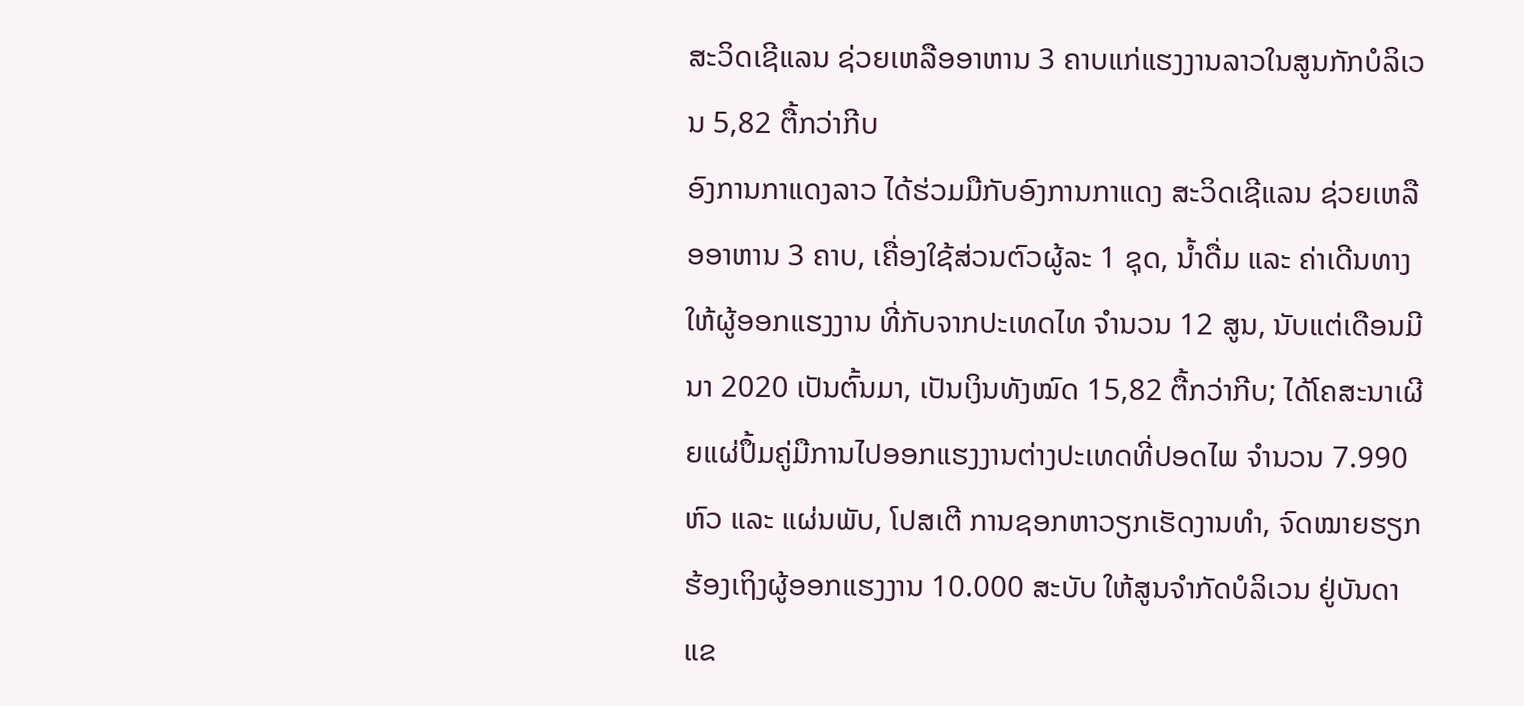ສະວິດເຊີແລນ ຊ່ວຍເຫລືອອາຫານ 3 ຄາບແກ່ແຮງງານລາວໃນສູນກັກບໍລິເວນ 5,82 ຕື້ກວ່າກີບ
ອົງການກາແດງລາວ ໄດ້ຮ່ວມມືກັບອົງການກາແດງ ສະວິດເຊີແລນ ຊ່ວຍເຫລືອອາຫານ 3 ຄາບ, ເຄື່ອງໃຊ້ສ່ວນຕົວຜູ້ລະ 1 ຊຸດ, ນໍ້າດື່ມ ແລະ ຄ່າເດີນທາງໃຫ້ຜູ້ອອກແຮງງານ ທີ່ກັບຈາກປະເທດໄທ ຈໍານວນ 12 ສູນ, ນັບແຕ່ເດືອນມີນາ 2020 ເປັນຕົ້ນມາ, ເປັນເງິນທັງໝົດ 15,82 ຕື້ກວ່າກີບ; ໄດ້ໂຄສະນາເຜີຍແຜ່ປຶ້ມຄູ່ມືການໄປອອກແຮງງານຕ່າງປະເທດທີ່ປອດໄພ ຈໍານວນ 7.990 ຫົວ ແລະ ແຜ່ນພັບ, ໂປສເຕີ ການຊອກຫາວຽກເຮັດງານທໍາ, ຈົດໝາຍຮຽກຮ້ອງເຖິງຜູ້ອອກແຮງງານ 10.000 ສະບັບ ໃຫ້ສູນຈໍາກັດບໍລິເວນ ຢູ່ບັນດາແຂ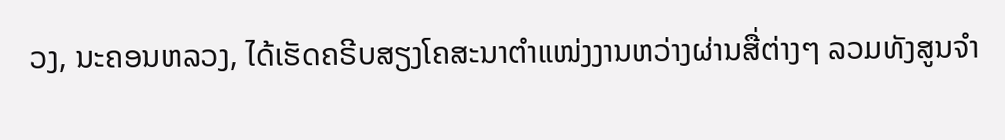ວງ, ນະຄອນຫລວງ, ໄດ້ເຮັດຄຣີບສຽງໂຄສະນາຕຳແໜ່ງງານຫວ່າງຜ່ານສື່ຕ່າງໆ ລວມທັງສູນຈໍາ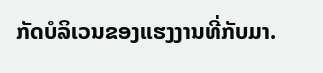ກັດບໍລິເວນຂອງແຮງງານທີ່ກັບມາ.